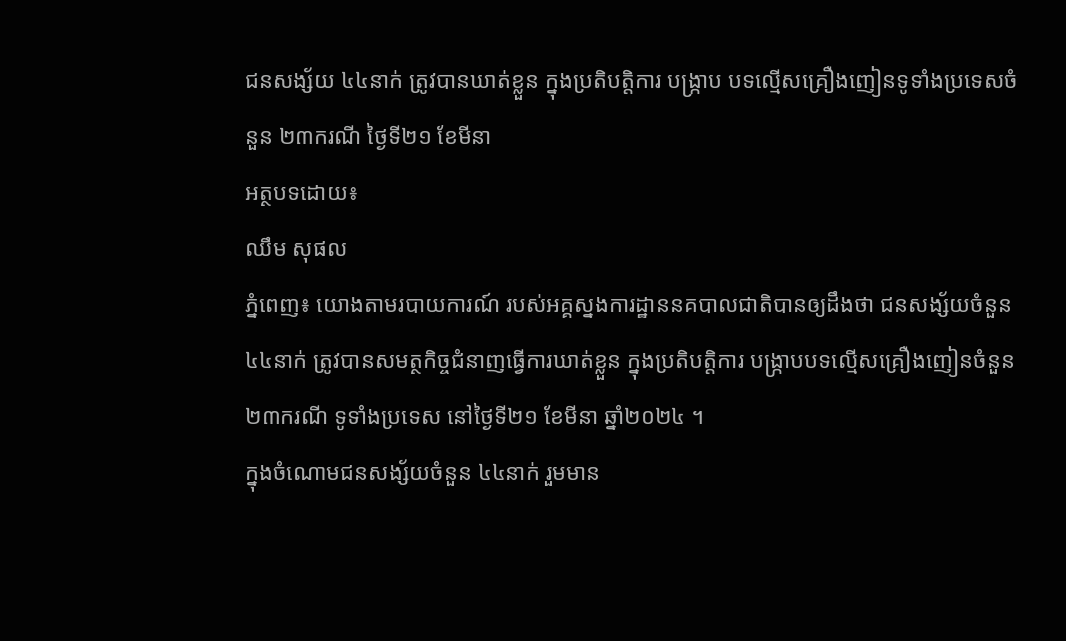ជនសង្ស័យ ៤៤នាក់ ត្រូវបានឃាត់ខ្លួន ក្នុងប្រតិបត្តិការ បង្ក្រាប បទល្មើសគ្រឿងញៀនទូទាំងប្រទេសចំនួន ២៣ករណី ថ្ងៃទី២១ ខែមីនា
អត្ថបទដោយ៖
ឈឹម សុផល
ភ្នំពេញ៖ យោងតាមរបាយការណ៍ របស់អគ្គស្នងការដ្ឋាននគបាលជាតិបានឲ្យដឹងថា ជនសង្ស័យចំនួន ៤៤នាក់ ត្រូវបានសមត្ថកិច្ចជំនាញធ្វេីការឃាត់ខ្លួន ក្នុងប្រតិបត្តិការ បង្ក្រាបបទល្មើសគ្រឿងញៀនចំនួន ២៣ករណី ទូទាំងប្រទេស នៅថ្ងៃទី២១ ខែមីនា ឆ្នាំ២០២៤ ។
ក្នុងចំណោមជនសង្ស័យចំនួន ៤៤នាក់ រួមមាន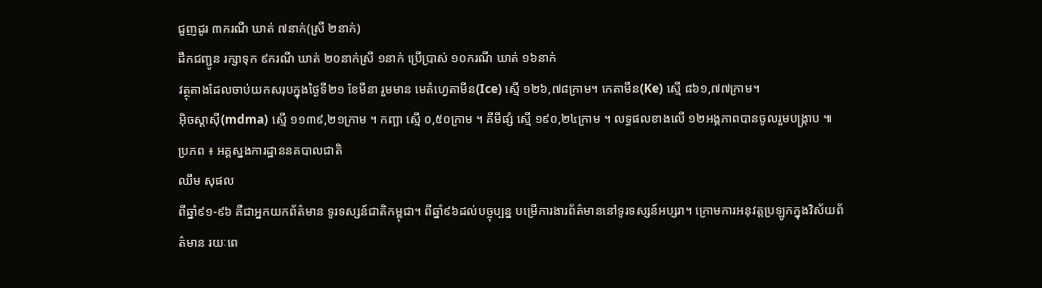ជួញដូរ ៣ករណី ឃាត់ ៧នាក់(ស្រី ២នាក់)
ដឹកជញ្ជូន រក្សាទុក ៩ករណី ឃាត់ ២០នាក់ស្រី ១នាក់ ប្រើប្រាស់ ១០ករណី ឃាត់ ១៦នាក់
វត្ថុតាងដែលចាប់យកសរុបក្នុងថ្ងៃទី២១ ខែមីនា រួមមាន មេតំហ្វេតាមីន(Ice) ស្មើ ១២៦,៧៨ក្រាម។ កេតាមីន(Ke) ស្មើ ៨៦១,៧៧ក្រាម។
អុិចស្តាសុី(mdma) ស្មើ ១១៣៩,២១ក្រាម ។ កញ្ឆា ស្មើ ០,៥០ក្រាម ។ គីមីផ្សំ ស្មើ ១៩០,២៤ក្រាម ។ លទ្ធផលខាងលើ ១២អង្គភាពបានចូលរួមបង្ក្រាប ៕
ប្រភព ៖ អគ្គស្នងការដ្ឋាននគបាលជាតិ
ឈឹម សុផល
ពីឆ្នាំ៩១-៩៦ គឺជាអ្នកយកព័ត៌មាន ទូរទស្សន៍ជាតិកម្ពុជា។ ពីឆ្នាំ៩៦ដល់បច្ចុប្បន្ន បម្រើការងារព័ត៌មាននៅទូរទស្សន៍អប្សរា។ ក្រោមការអនុវត្តប្រឡូកក្នុងវិស័យព័ត៌មាន រយៈពេ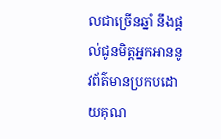លជាច្រើនឆ្នាំ នឹងផ្ដល់ជូនមិត្តអ្នកអាននូវព័ត៌មានប្រកបដោយគុណ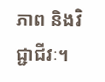ភាព និងវិជ្ជាជីវៈ។